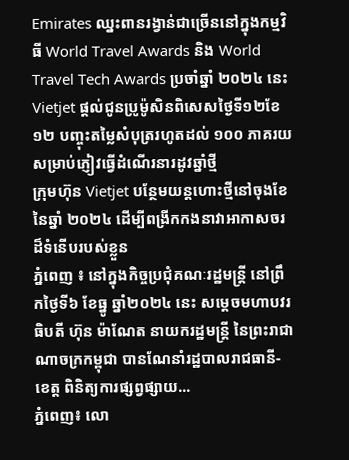Emirates ឈ្នះពានរង្វាន់ជាច្រើននៅក្នុងកម្មវិធី World Travel Awards និង World Travel Tech Awards ប្រចាំឆ្នាំ ២០២៤ នេះ
Vietjet ផ្តល់ជូនប្រូម៉ូសិនពិសេសថ្ងៃទី១២ខែ១២ បញ្ចុះតម្លៃសំបុត្ររហូតដល់ ១០០ ភាគរយ សម្រាប់ភ្ញៀវធ្វើដំណើរនារដូវឆ្នាំថ្មី
ក្រុមហ៊ុន Vietjet បន្ថែមយន្តហោះថ្មីនៅចុងខែនៃឆ្នាំ ២០២៤ ដើម្បីពង្រីកកងនាវាអាកាសចរដ៏ទំនើបរបស់ខ្លួន
ភ្នំពេញ ៖ នៅក្នុងកិច្ចប្រជុំគណៈរដ្ឋមន្ត្រី នៅព្រឹកថ្ងៃទី៦ ខែធ្នូ ឆ្នាំ២០២៤ នេះ សម្តេចមហាបវរធិបតី ហ៊ុន ម៉ាណែត នាយករដ្ឋមន្ត្រី នៃព្រះរាជាណាចក្រកម្ពុជា បានណែនាំរដ្ឋបាលរាជធានី-ខេត្ត ពិនិត្យការផ្សព្វផ្សាយ...
ភ្នំពេញ៖ លោ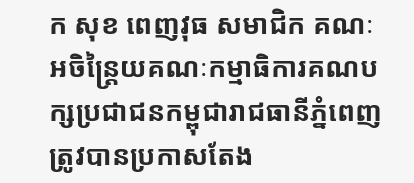ក សុខ ពេញវុធ សមាជិក គណៈអចិន្ត្រៃយគណៈកម្មាធិការគណបក្សប្រជាជនកម្ពុជារាជធានីភ្នំពេញ ត្រូវបានប្រកាសតែង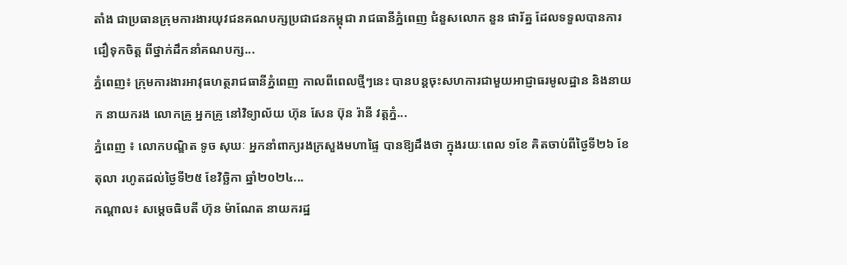តាំង ជាប្រធានក្រុមការងារយុវជនគណបក្សប្រជាជនកម្ពុជា រាជធានីភ្នំពេញ ជំនួសលោក នួន ផារ័ត្ន ដែលទទួលបានការជឿទុកចិត្ត ពីថ្នាក់ដឹកនាំគណបក្ស...
ភ្នំពេញ៖ ក្រុមការងារអាវុធហត្ថរាជធានីភ្នំពេញ កាលពីពេលថ្មីៗនេះ បានបន្តចុះសហការជាមួយអាជ្ញាធរមូលដ្ឋាន និងនាយក នាយករង លោកគ្រូ អ្នកគ្រូ នៅវិទ្យាល័យ ហ៊ុន សែន ប៊ុន រ៉ានី វត្តភ្នំ...
ភ្នំពេញ ៖ លោកបណ្ឌិត ទូច សុឃៈ អ្នកនាំពាក្យរងក្រសួងមហាផ្ទៃ បានឱ្យដឹងថា ក្នុងរយៈពេល ១ខែ គិតចាប់ពីថ្ងៃទី២៦ ខែតុលា រហូតដល់ថ្ងៃទី២៥ ខែវិច្ឆិកា ឆ្នាំ២០២៤...
កណ្តាល៖ សម្តេចធិបតី ហ៊ុន ម៉ាណែត នាយករដ្ឋ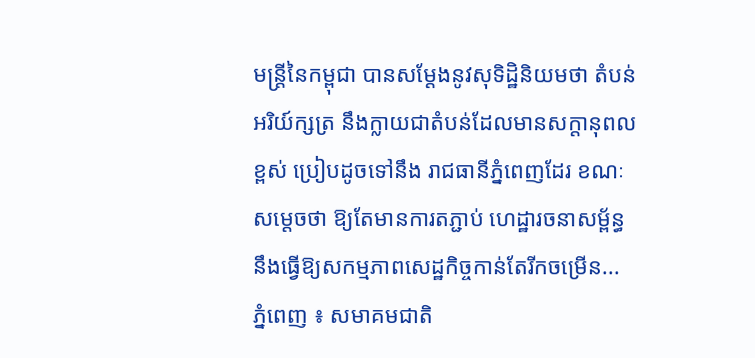មន្ត្រីនៃកម្ពុជា បានសម្តែងនូវសុទិដ្ឋិនិយមថា តំបន់អរិយ៍ក្សត្រ នឹងក្លាយជាតំបន់ដែលមានសក្តានុពលខ្ពស់ ប្រៀបដូចទៅនឹង រាជធានីភ្នំពេញដែរ ខណៈសម្តេចថា ឱ្យតែមានការតភ្ជាប់ ហេដ្ឋារចនាសម្ព័ន្ធ នឹងធ្វើឱ្យសកម្មភាពសេដ្ឋកិច្ចកាន់តែរីកចម្រើន...
ភ្នំពេញ ៖ សមាគមជាតិ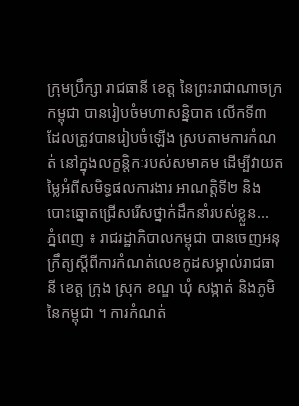ក្រុមប្រឹក្សា រាជធានី ខេត្ត នៃព្រះរាជាណាចក្រកម្ពុជា បានរៀបចំមហាសន្និបាត លើកទី៣ ដែលត្រូវបានរៀបចំឡើង ស្របតាមការកំណត់ នៅក្នុងលក្ខន្តិកៈរបស់សមាគម ដើម្បីវាយតម្លៃអំពីសមិទ្ធផលការងារ អាណត្តិទី២ និងបោះឆ្នោតជ្រើសរើសថ្នាក់ដឹកនាំរបស់ខ្លួន...
ភ្នំពេញ ៖ រាជរដ្ឋាភិបាលកម្ពុជា បានចេញអនុក្រឹត្យស្តីពីការកំណត់លេខកូដសម្គាល់រាជធានី ខេត្ត ក្រុង ស្រុក ខណ្ឌ ឃុំ សង្កាត់ និងភូមិនៃកម្ពុជា ។ ការកំណត់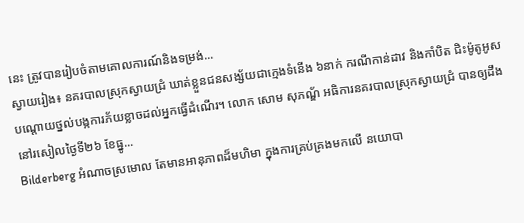នេះ ត្រូវបានរៀបចំតាមគោលការណ៍និងទម្រង់...
ស្វាយរៀង៖ នគរបាលស្រុកស្វាយជ្រំ ឃាត់ខ្លួនជនសង្ស័យជាក្មេងទំនើង ៦នាក់ ករណីកាន់ដាវ និងកាំបិត ជិះម៉ូតូអូស បណ្តោយថ្នល់បង្កការភ័យខ្លាចដល់អ្នកធ្វើដំណើរ។ លោក សោម សុភណ្ឌ័ អធិការនគរបាលស្រុកស្វាយជ្រំ បានឲ្យដឹងនៅរសៀលថ្ងៃទី២៦ ខែធ្នូ...
Bilderberg អំណាចស្រមោល តែមានអានុភាពដ៏មហិមា ក្នុងការគ្រប់គ្រងមកលើ នយោបា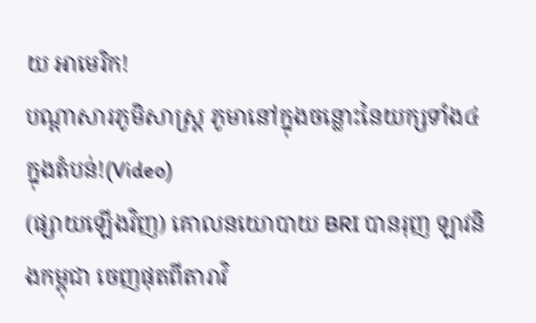យ អាមេរិក!
បណ្ដាសារភូមិសាស្រ្ត ភូមានៅក្នុងចន្លោះនៃយក្សទាំង៤ក្នុងតំបន់!(Video)
(ផ្សាយឡើងវិញ) គោលនយោបាយ BRI បានរុញ ឡាវនិងកម្ពុជា ចេញផុតពីតារាវិ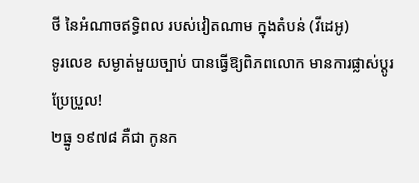ថី នៃអំណាចឥទ្ធិពល របស់វៀតណាម ក្នុងតំបន់ (វីដេអូ)
ទូរលេខ សម្ងាត់មួយច្បាប់ បានធ្វើឱ្យពិភពលោក មានការផ្លាស់ប្ដូរ ប្រែប្រួល!
២ធ្នូ ១៩៧៨ គឺជា កូនក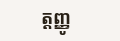ត្តញ្ញូ